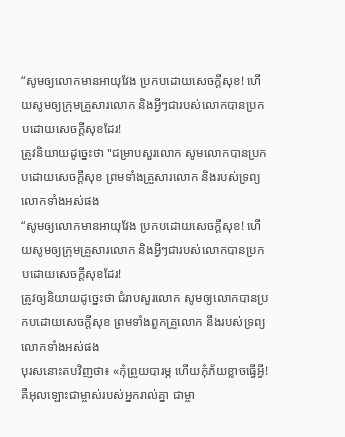“សូមឲ្យលោកមានអាយុវែង ប្រកបដោយសេចក្តីសុខ! ហើយសូមឲ្យក្រុមគ្រួសារលោក និងអ្វីៗជារបស់លោកបានប្រកបដោយសេចក្តីសុខដែរ!
ត្រូវនិយាយដូច្នេះថា "ជម្រាបសួរលោក សូមលោកបានប្រកបដោយសេចក្ដីសុខ ព្រមទាំងគ្រួសារលោក និងរបស់ទ្រព្យលោកទាំងអស់ផង
“សូមឲ្យលោកមានអាយុវែង ប្រកបដោយសេចក្ដីសុខ! ហើយសូមឲ្យក្រុមគ្រួសារលោក និងអ្វីៗជារបស់លោកបានប្រកបដោយសេចក្ដីសុខដែរ!
ត្រូវឲ្យនិយាយដូច្នេះថា ជំរាបសួរលោក សូមឲ្យលោកបានប្រកបដោយសេចក្ដីសុខ ព្រមទាំងពួកគ្រួលោក នឹងរបស់ទ្រព្យលោកទាំងអស់ផង
បុរសនោះតបវិញថា៖ «កុំព្រួយបារម្ភ ហើយកុំភ័យខ្លាចធ្វើអ្វី! គឺអុលឡោះជាម្ចាស់របស់អ្នករាល់គ្នា ជាម្ចា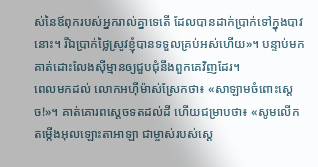ស់នៃឪពុករបស់អ្នករាល់គ្នាទេតើ ដែលបានដាក់ប្រាក់ទៅក្នុងបាវនោះ។ រីឯប្រាក់ថ្លៃស្រូវខ្ញុំបានទទួលគ្រប់អស់ហើយ»។ បន្ទាប់មក គាត់ដោះលែងស៊ីម្មានឲ្យជួបជុំនឹងពួកគេវិញដែរ។
ពេលមកដល់ លោកអហ៊ីម៉ាស់ស្រែកថា៖ «សាឡាមចំពោះស្តេច!»។ គាត់គោរពស្តេចទតដល់ដី ហើយជម្រាបថា៖ «សូមលើកតម្កើងអុលឡោះតាអាឡា ជាម្ចាស់របស់ស្តេ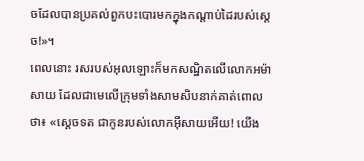ចដែលបានប្រគល់ពួកបះបោរមកក្នុងកណ្តាប់ដៃរបស់ស្តេច!»។
ពេលនោះ រសរបស់អុលឡោះក៏មកសណ្ឋិតលើលោកអម៉ាសាយ ដែលជាមេលើក្រុមទាំងសាមសិបនាក់គាត់ពោលថា៖ «ស្តេចទត ជាកូនរបស់លោកអ៊ីសាយអើយ! យើង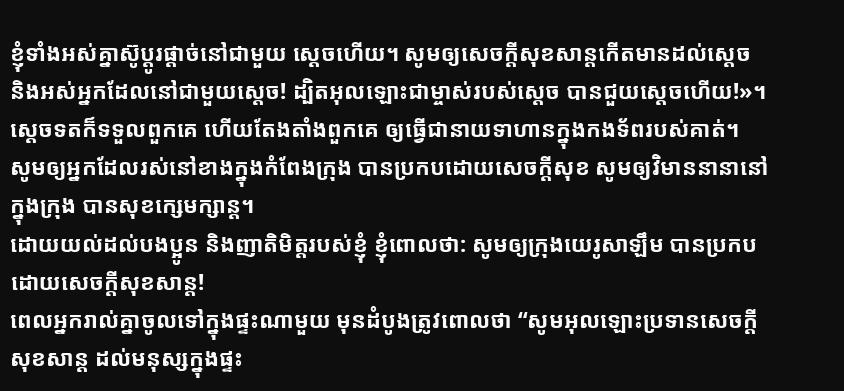ខ្ញុំទាំងអស់គ្នាស៊ូប្តូរផ្តាច់នៅជាមួយ ស្តេចហើយ។ សូមឲ្យសេចក្តីសុខសាន្តកើតមានដល់ស្តេច និងអស់អ្នកដែលនៅជាមួយស្តេច! ដ្បិតអុលឡោះជាម្ចាស់របស់ស្តេច បានជួយស្តេចហើយ!»។ ស្តេចទតក៏ទទួលពួកគេ ហើយតែងតាំងពួកគេ ឲ្យធ្វើជានាយទាហានក្នុងកងទ័ពរបស់គាត់។
សូមឲ្យអ្នកដែលរស់នៅខាងក្នុងកំពែងក្រុង បានប្រកបដោយសេចក្ដីសុខ សូមឲ្យវិមាននានានៅក្នុងក្រុង បានសុខក្សេមក្សាន្ត។
ដោយយល់ដល់បងប្អូន និងញាតិមិត្តរបស់ខ្ញុំ ខ្ញុំពោលថា: សូមឲ្យក្រុងយេរូសាឡឹម បានប្រកបដោយសេចក្ដីសុខសាន្ត!
ពេលអ្នករាល់គ្នាចូលទៅក្នុងផ្ទះណាមួយ មុនដំបូងត្រូវពោលថា “សូមអុលឡោះប្រទានសេចក្ដីសុខសាន្ដ ដល់មនុស្សក្នុងផ្ទះ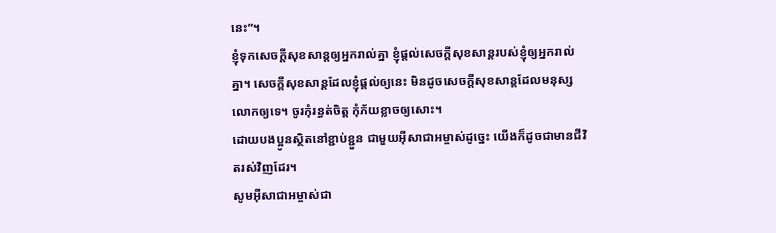នេះ”។
ខ្ញុំទុកសេចក្ដីសុខសាន្ដឲ្យអ្នករាល់គ្នា ខ្ញុំផ្ដល់សេចក្ដីសុខសាន្ដរបស់ខ្ញុំឲ្យអ្នករាល់គ្នា។ សេចក្ដីសុខសាន្ដដែលខ្ញុំផ្ដល់ឲ្យនេះ មិនដូចសេចក្ដីសុខសាន្ដដែលមនុស្សលោកឲ្យទេ។ ចូរកុំរន្ធត់ចិត្ដ កុំភ័យខ្លាចឲ្យសោះ។
ដោយបងប្អូនស្ថិតនៅខ្ជាប់ខ្ជួន ជាមួយអ៊ីសាជាអម្ចាស់ដូច្នេះ យើងក៏ដូចជាមានជីវិតរស់វិញដែរ។
សូមអ៊ីសាជាអម្ចាស់ជា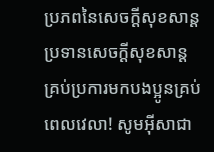ប្រភពនៃសេចក្ដីសុខសាន្ដ ប្រទានសេចក្ដីសុខសាន្ដគ្រប់ប្រការមកបងប្អូនគ្រប់ពេលវេលា! សូមអ៊ីសាជា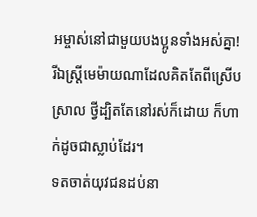អម្ចាស់នៅជាមួយបងប្អូនទាំងអស់គ្នា!
រីឯស្ដ្រីមេម៉ាយណាដែលគិតតែពីស្រើបស្រាល ថ្វីដ្បិតតែនៅរស់ក៏ដោយ ក៏ហាក់ដូចជាស្លាប់ដែរ។
ទតចាត់យុវជនដប់នា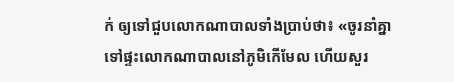ក់ ឲ្យទៅជួបលោកណាបាលទាំងប្រាប់ថា៖ «ចូរនាំគ្នាទៅផ្ទះលោកណាបាលនៅភូមិកើមែល ហើយសួរ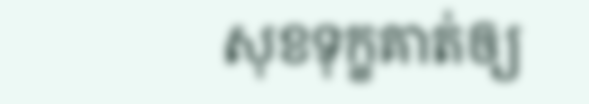សុខទុក្ខគាត់ឲ្យ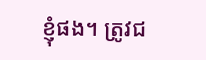ខ្ញុំផង។ ត្រូវជ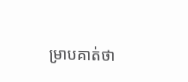ម្រាបគាត់ថា